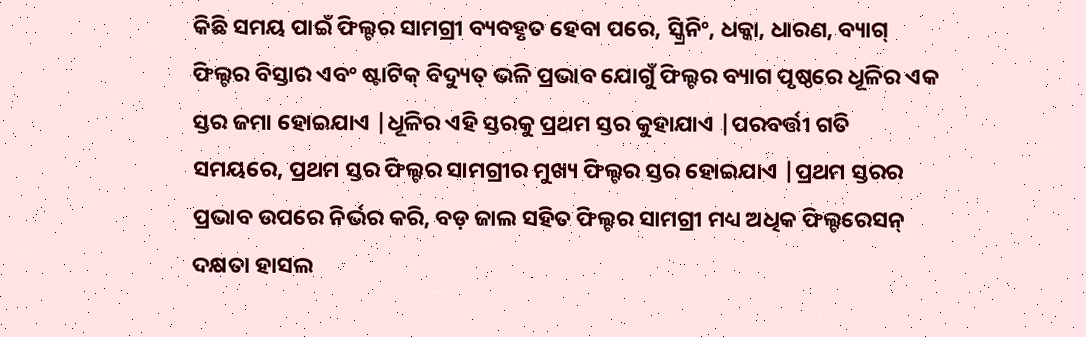କିଛି ସମୟ ପାଇଁ ଫିଲ୍ଟର ସାମଗ୍ରୀ ବ୍ୟବହୃତ ହେବା ପରେ, ସ୍କ୍ରିନିଂ, ଧକ୍କା, ଧାରଣ, ବ୍ୟାଗ୍ ଫିଲ୍ଟର ବିସ୍ତାର ଏବଂ ଷ୍ଟାଟିକ୍ ବିଦ୍ୟୁତ୍ ଭଳି ପ୍ରଭାବ ଯୋଗୁଁ ଫିଲ୍ଟର ବ୍ୟାଗ ପୃଷ୍ଠରେ ଧୂଳିର ଏକ ସ୍ତର ଜମା ହୋଇଯାଏ |ଧୂଳିର ଏହି ସ୍ତରକୁ ପ୍ରଥମ ସ୍ତର କୁହାଯାଏ |ପରବର୍ତ୍ତୀ ଗତି ସମୟରେ, ପ୍ରଥମ ସ୍ତର ଫିଲ୍ଟର ସାମଗ୍ରୀର ମୁଖ୍ୟ ଫିଲ୍ଟର ସ୍ତର ହୋଇଯାଏ |ପ୍ରଥମ ସ୍ତରର ପ୍ରଭାବ ଉପରେ ନିର୍ଭର କରି, ବଡ଼ ଜାଲ ସହିତ ଫିଲ୍ଟର ସାମଗ୍ରୀ ମଧ୍ୟ ଅଧିକ ଫିଲ୍ଟରେସନ୍ ଦକ୍ଷତା ହାସଲ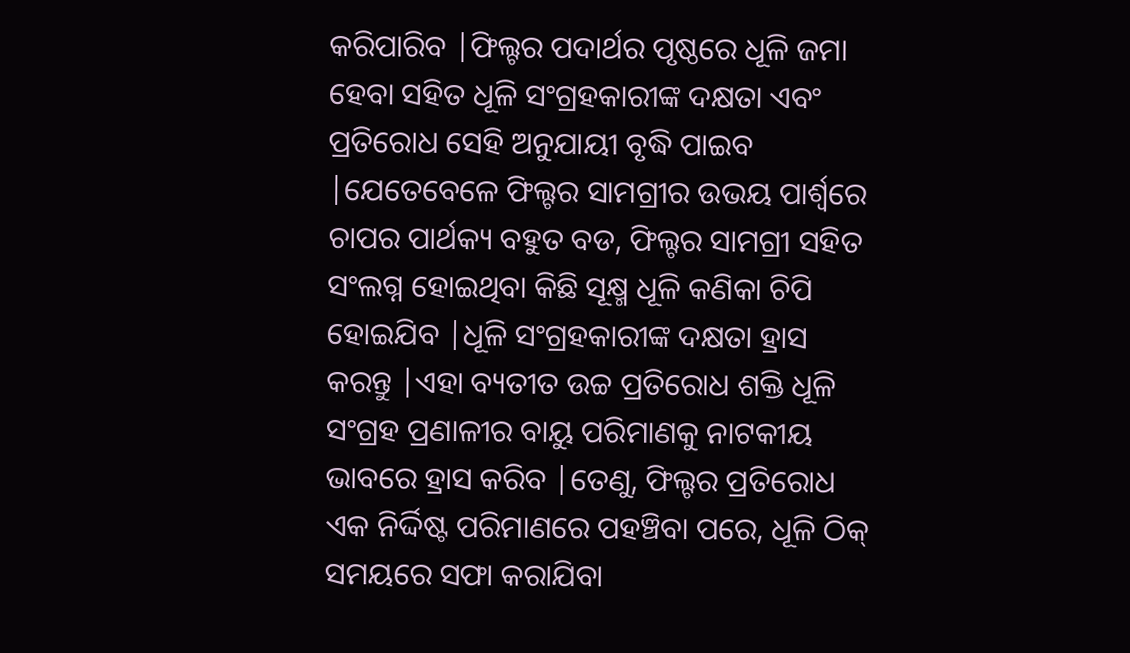କରିପାରିବ |ଫିଲ୍ଟର ପଦାର୍ଥର ପୃଷ୍ଠରେ ଧୂଳି ଜମା ହେବା ସହିତ ଧୂଳି ସଂଗ୍ରହକାରୀଙ୍କ ଦକ୍ଷତା ଏବଂ ପ୍ରତିରୋଧ ସେହି ଅନୁଯାୟୀ ବୃଦ୍ଧି ପାଇବ |ଯେତେବେଳେ ଫିଲ୍ଟର ସାମଗ୍ରୀର ଉଭୟ ପାର୍ଶ୍ୱରେ ଚାପର ପାର୍ଥକ୍ୟ ବହୁତ ବଡ, ଫିଲ୍ଟର ସାମଗ୍ରୀ ସହିତ ସଂଲଗ୍ନ ହୋଇଥିବା କିଛି ସୂକ୍ଷ୍ମ ଧୂଳି କଣିକା ଚିପି ହୋଇଯିବ |ଧୂଳି ସଂଗ୍ରହକାରୀଙ୍କ ଦକ୍ଷତା ହ୍ରାସ କରନ୍ତୁ |ଏହା ବ୍ୟତୀତ ଉଚ୍ଚ ପ୍ରତିରୋଧ ଶକ୍ତି ଧୂଳି ସଂଗ୍ରହ ପ୍ରଣାଳୀର ବାୟୁ ପରିମାଣକୁ ନାଟକୀୟ ଭାବରେ ହ୍ରାସ କରିବ |ତେଣୁ, ଫିଲ୍ଟର ପ୍ରତିରୋଧ ଏକ ନିର୍ଦ୍ଦିଷ୍ଟ ପରିମାଣରେ ପହଞ୍ଚିବା ପରେ, ଧୂଳି ଠିକ୍ ସମୟରେ ସଫା କରାଯିବା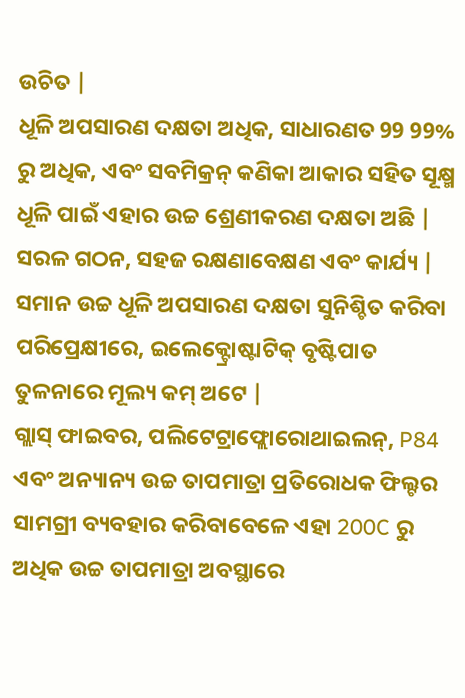ଉଚିତ |
ଧୂଳି ଅପସାରଣ ଦକ୍ଷତା ଅଧିକ, ସାଧାରଣତ 99 99% ରୁ ଅଧିକ, ଏବଂ ସବମିକ୍ରନ୍ କଣିକା ଆକାର ସହିତ ସୂକ୍ଷ୍ମ ଧୂଳି ପାଇଁ ଏହାର ଉଚ୍ଚ ଶ୍ରେଣୀକରଣ ଦକ୍ଷତା ଅଛି |
ସରଳ ଗଠନ, ସହଜ ରକ୍ଷଣାବେକ୍ଷଣ ଏବଂ କାର୍ଯ୍ୟ |
ସମାନ ଉଚ୍ଚ ଧୂଳି ଅପସାରଣ ଦକ୍ଷତା ସୁନିଶ୍ଚିତ କରିବା ପରିପ୍ରେକ୍ଷୀରେ, ଇଲେକ୍ଟ୍ରୋଷ୍ଟାଟିକ୍ ବୃଷ୍ଟିପାତ ତୁଳନାରେ ମୂଲ୍ୟ କମ୍ ଅଟେ |
ଗ୍ଲାସ୍ ଫାଇବର, ପଲିଟେଟ୍ରାଫ୍ଲୋରୋଥାଇଲନ୍, P84 ଏବଂ ଅନ୍ୟାନ୍ୟ ଉଚ୍ଚ ତାପମାତ୍ରା ପ୍ରତିରୋଧକ ଫିଲ୍ଟର ସାମଗ୍ରୀ ବ୍ୟବହାର କରିବାବେଳେ ଏହା 200C ରୁ ଅଧିକ ଉଚ୍ଚ ତାପମାତ୍ରା ଅବସ୍ଥାରେ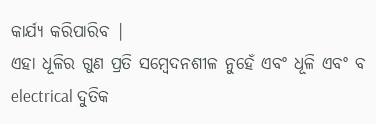କାର୍ଯ୍ୟ କରିପାରିବ |
ଏହା ଧୂଳିର ଗୁଣ ପ୍ରତି ସମ୍ବେଦନଶୀଳ ନୁହେଁ ଏବଂ ଧୂଳି ଏବଂ ବ electrical ଦୁତିକ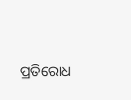ପ୍ରତିରୋଧ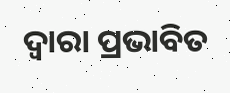ଦ୍ୱାରା ପ୍ରଭାବିତ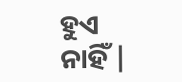ହୁଏ ନାହିଁ |